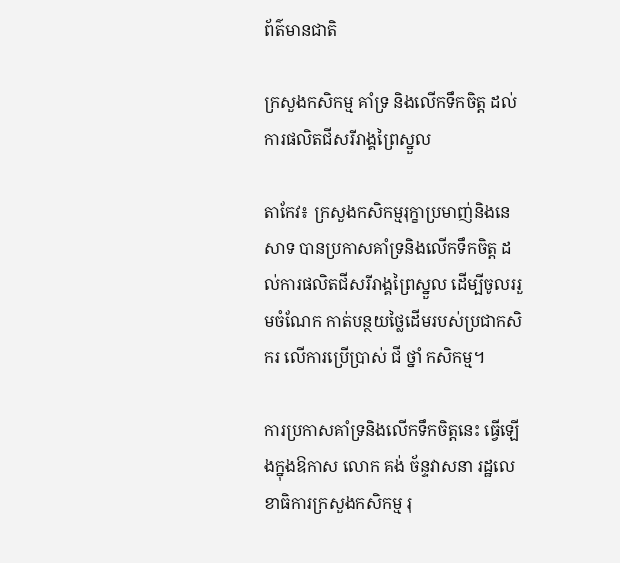ព័ត៌មានជាតិ

ក្រសួងកសិកម្ម គាំទ្រ និងលើកទឹកចិត្ត ដល់ការផលិតជីសរីរាង្គព្រៃស្នួល

តាកែវ៖ ក្រសួងកសិកម្មរុក្ខាប្រមាញ់និងនេសាទ បានប្រកាសគាំទ្រនិងលើកទឹកចិត្ត ដល់ការផលិតជីសរីរាង្គព្រៃស្នួល ដើម្បីចូលររួមចំណែក កាត់បន្ថយថ្លៃដើមរបស់ប្រជាកសិករ លើការប្រើប្រាស់ ជី ថ្នាំ កសិកម្ម។

ការប្រកាសគាំទ្រនិងលើកទឹកចិត្តនេះ ធ្វើឡើងក្នុងឱកាស លោក គង់ ច័ន្ទវាសនា រដ្ឋលេខាធិការក្រសួងកសិកម្ម រុ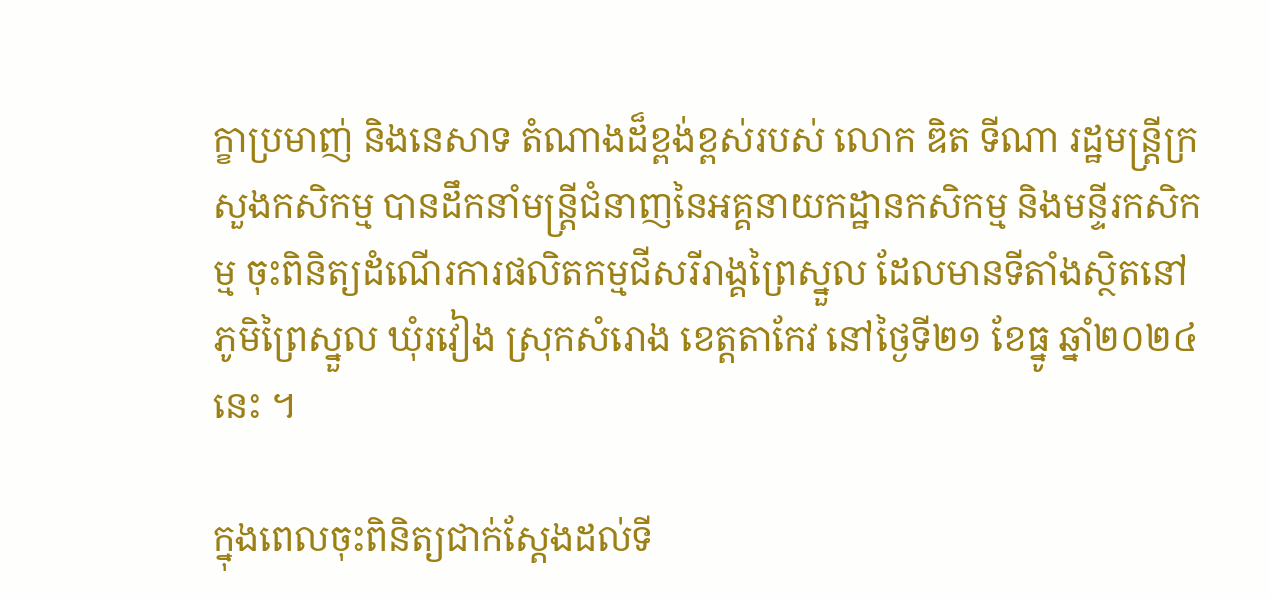ក្ខាប្រមាញ់ និងនេសាទ តំណាងដ៏ខ្ពង់ខ្ពស់របស់ លោក ឌិត ទីណា រដ្ឋមន្រ្តីក្រសួងកសិកម្ម បានដឹកនាំមន្ត្រីជំនាញនៃអគ្គនាយកដ្ឋានកសិកម្ម និងមន្ទីរកសិកម្ម ចុះពិនិត្យដំណើរការផលិតកម្មជីសរីរាង្គព្រៃស្នួល ដែលមានទីតាំងស្ថិតនៅភូមិព្រៃស្នួល ឃុំរវៀង ស្រុកសំរោង ខេត្តតាកែវ នៅថ្ងៃទី២១ ខែធ្នូ ឆ្នាំ២០២៤នេះ ។

ក្នុងពេលចុះពិនិត្យជាក់ស្ដែងដល់ទី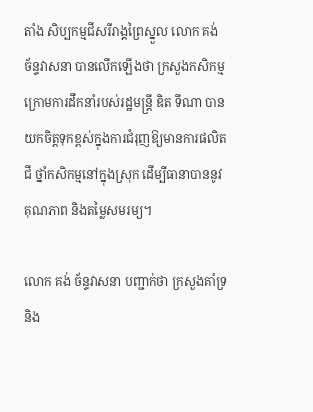តាំង សិប្បកម្មជីសរីរាង្គព្រៃស្នួល លោក គង់ ច័ន្ទវាសនា បានលើកឡើងថា ក្រសួងកសិកម្មក្រោមការដឹកនាំរបស់រដ្ឋមន្រ្តី ឌិត ទីណា បានយកចិត្តទុកខ្ពស់ក្នុងការជំរុញឱ្យមានការផលិតជី ថ្នាំកសិកម្មនៅក្នុងស្រុក ដើម្បីធានាបាននូវគុណភាព និងតម្លៃសមរម្យ។

លោក គង់ ច័ន្ទវាសនា បញ្ជាក់ថា ក្រសួងគាំទ្រ និង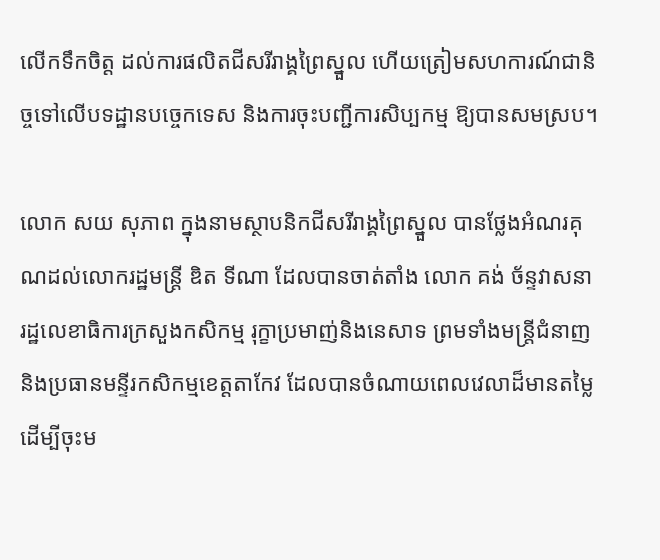លើកទឹកចិត្ត ដល់ការផលិតជីសរីរាង្គព្រៃស្នួល ហើយត្រៀមសហការណ៍ជានិច្ចទៅលើបទដ្ឋានបច្ចេកទេស និងការចុះបញ្ជីការសិប្បកម្ម ឱ្យបានសមស្រប។

លោក សយ សុភាព ក្នុងនាមស្ថាបនិកជីសរីរាង្គព្រៃស្នួល បានថ្លែងអំណរគុណដល់លោករដ្ឋមន្រ្តី ឌិត ទីណា ដែលបានចាត់តាំង លោក គង់ ច័ន្ទវាសនា រដ្ឋលេខាធិការក្រសួងកសិកម្ម រុក្ខាប្រមាញ់និងនេសាទ ព្រមទាំងមន្រ្តីជំនាញ និងប្រធានមន្ទីរកសិកម្មខេត្តតាកែវ ដែលបានចំណាយពេលវេលាដ៏មានតម្លៃ ដើម្បីចុះម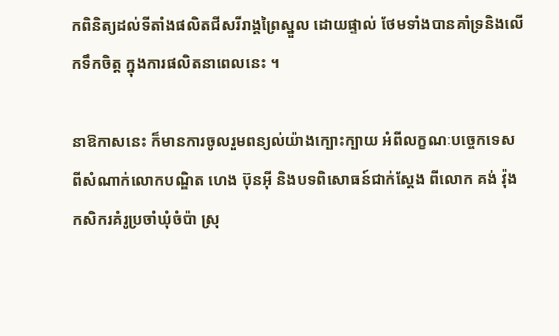កពិនិត្យដល់ទីតាំងផលិតជីសរីរាង្គព្រៃស្នួល ដោយផ្ទាល់ ថែមទាំងបានគាំទ្រនិងលើកទឹកចិត្ត ក្នុងការផលិតនាពេលនេះ ។

នាឱកាសនេះ ក៏មានការចូលរួមពន្យល់យ៉ាងក្បោះក្បាយ អំពីលក្ខណៈបច្ចេកទេស ពីសំណាក់លោកបណ្ឌិត ហេង ប៊ុនអ៊ី និងបទពិសោធន៍ជាក់ស្ដែង ពីលោក គង់ វ៉ុង កសិករគំរូប្រចាំឃុំចំប៉ា ស្រុ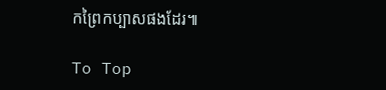កព្រៃកប្បាសផងដែរ៕

To Top